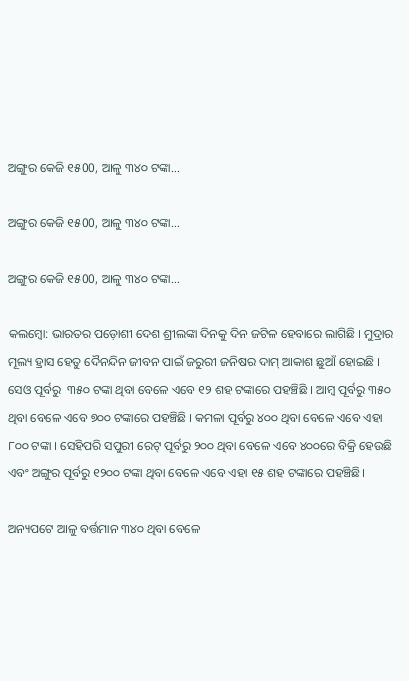ଅଙ୍ଗୁର କେଜି ୧୫00, ଆଳୁ ୩୪୦ ଟଙ୍କା...

ଅଙ୍ଗୁର କେଜି ୧୫00, ଆଳୁ ୩୪୦ ଟଙ୍କା...

ଅଙ୍ଗୁର କେଜି ୧୫00, ଆଳୁ ୩୪୦ ଟଙ୍କା...

କଲମ୍ୱୋ: ଭାରତର ପଡ଼ୋଶୀ ଦେଶ ଶ୍ରୀଲଙ୍କା ଦିନକୁ ଦିନ ଜଟିଳ ହେବାରେ ଲାଗିଛି । ମୁଦ୍ରାର ମୂଲ୍ୟ ହ୍ରାସ ହେତୁ ଦୈନନ୍ଦିନ ଜୀବନ ପାଇଁ ଜରୁରୀ ଜନିଷର ଦାମ୍‌ ଆକାଶ ଛୁଆଁ ହୋଇଛି । ସେଓ ପୂର୍ବରୁ  ୩୫୦ ଟଙ୍କା ଥିବା ବେଳେ ଏବେ ୧୨ ଶହ ଟଙ୍କାରେ ପହଞ୍ଚିଛି । ଆମ୍ୱ ପୂର୍ବରୁ ୩୫୦ ଥିବା ବେଳେ ଏବେ ୭୦୦ ଟଙ୍କାରେ ପହଞ୍ଚିଛି । କମଳା ପୂର୍ବରୁ ୪୦୦ ଥିବା ବେଳେ ଏବେ ଏହା ୮୦୦ ଟଙ୍କା । ସେହିପରି ସପୁରୀ ରେଟ୍‌ ପୂର୍ବରୁ ୨୦୦ ଥିବା ବେଳେ ଏବେ ୪୦୦ରେ ବିକ୍ରି ହେଉଛି ଏବଂ ଅଙ୍ଗୁର ପୂର୍ବରୁ ୧୨୦୦ ଟଙ୍କା ଥିବା ବେଳେ ଏବେ ଏହା ୧୫ ଶହ ଟଙ୍କାରେ ପହଞ୍ଚିଛି।

ଅନ୍ୟପଟେ ଆଳୁ ବର୍ତ୍ତମାନ ୩୪୦ ଥିବା ବେଳେ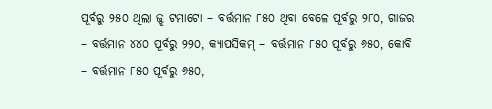ପୂର୍ବରୁ ୨୫୦ ଥିଲା ଜ୍ଝ ଟମାଟୋ – ବର୍ତ୍ତମାନ ୮୫୦ ଥିବା ବେଳେ ପୂର୍ବରୁ ୨୮୦, ଗାଜର – ବର୍ତ୍ତମାନ ୪୪୦ ପୂର୍ବରୁ ୨୨୦, କ୍ୟାପସିକମ୍ – ବର୍ତ୍ତମାନ ୮୫୦ ପୂର୍ବରୁ ୬୫୦, କୋବି – ବର୍ତ୍ତମାନ ୮୫୦ ପୂର୍ବରୁ ୬୫୦,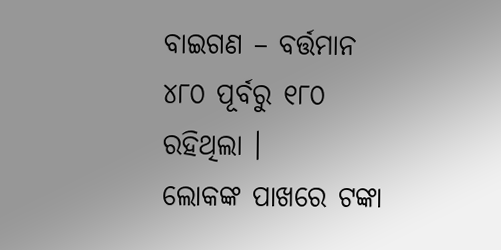ବାଇଗଣ – ବର୍ତ୍ତମାନ ୪୮୦ ପୂର୍ବରୁ ୧୮୦ ରହିଥିଲା ।
ଲୋକଙ୍କ ପାଖରେ ଟଙ୍କା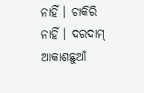ନାହିଁ । ଚାକିରି ନାହିଁ । ଦରଦାମ୍‌ ଆକାଶଛୁଆଁ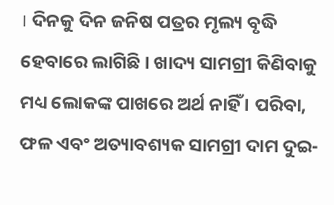। ଦିନକୁ ଦିନ ଜନିଷ ପତ୍ରର ମୃଲ୍ୟ ବୃଦ୍ଧି ହେବାରେ ଲାଗିଛି । ଖାଦ୍ୟ ସାମଗ୍ରୀ କିଣିବାକୁ ମଧ୍ୟ ଲୋକଙ୍କ ପାଖରେ ଅର୍ଥ ନାହିଁ । ପରିବା, ଫଳ ଏବଂ ଅତ୍ୟାବଶ୍ୟକ ସାମଗ୍ରୀ ଦାମ ଦୁଇ-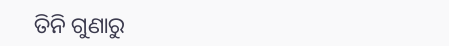ତିନି ଗୁଣାରୁ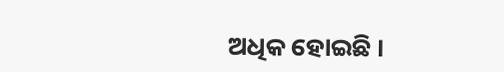ଅଧିକ ହୋଇଛି ।